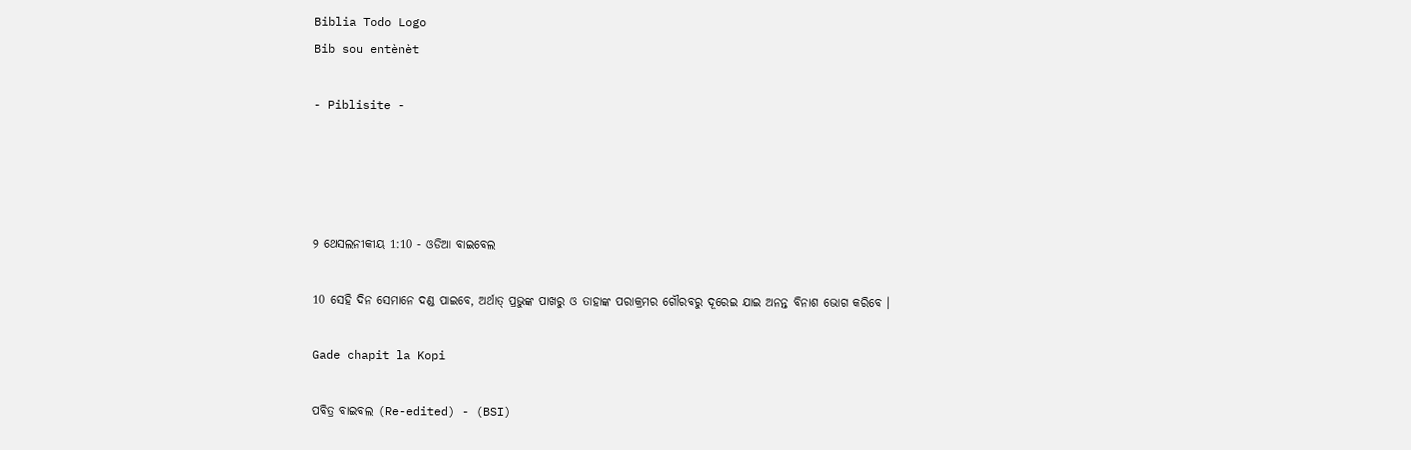Biblia Todo Logo
Bib sou entènèt

- Piblisite -




୨ ଥେସଲନୀକୀୟ 1:10 - ଓଡିଆ ବାଇବେଲ

10 ସେହି ଦିନ ସେମାନେ ଦଣ୍ଡ ପାଇବେ, ଅର୍ଥାତ୍ ପ୍ରଭୁଙ୍କ ପାଖରୁ ଓ ତାହାଙ୍କ ପରାକ୍ରମର ଗୌରବରୁ ଦୂରେଇ ଯାଇ ଅନନ୍ତ ବିନାଶ ଭୋଗ କରିବେ ।

Gade chapit la Kopi

ପବିତ୍ର ବାଇବଲ (Re-edited) - (BSI)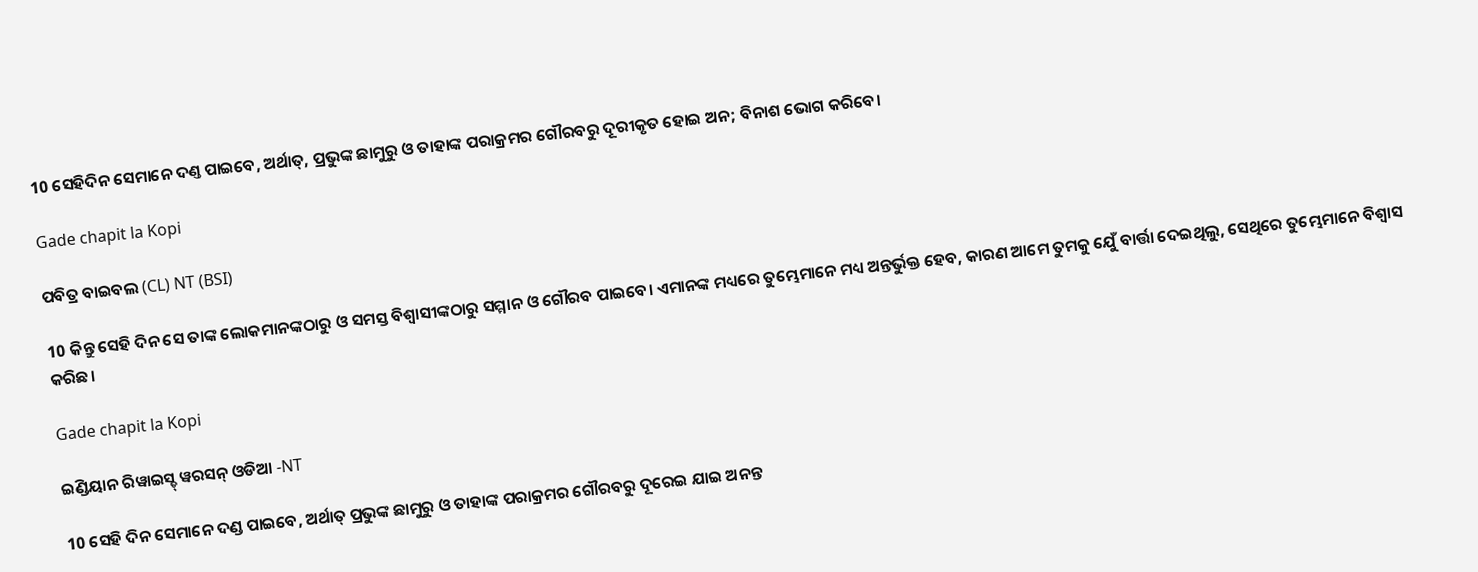10 ସେହିଦିନ ସେମାନେ ଦଣ୍ତ ପାଇବେ, ଅର୍ଥାତ୍, ପ୍ରଭୁଙ୍କ ଛାମୁରୁ ଓ ତାହାଙ୍କ ପରାକ୍ରମର ଗୌରବରୁ ଦୂରୀକୃତ ହୋଇ ଅନ; ବିନାଶ ଭୋଗ କରିବେ।

Gade chapit la Kopi

ପବିତ୍ର ବାଇବଲ (CL) NT (BSI)

10 କିନ୍ତୁ ସେହି ଦିନ ସେ ତାଙ୍କ ଲୋକମାନଙ୍କଠାରୁ ଓ ସମସ୍ତ ବିଶ୍ୱାସୀଙ୍କଠାରୁ ସମ୍ମାନ ଓ ଗୌରବ ପାଇବେ। ଏମାନଙ୍କ ମଧ୍ୟରେ ତୁମ୍ଭେମାନେ ମଧ୍ୟ ଅନ୍ତର୍ଭୁକ୍ତ ହେବ, କାରଣ ଆମେ ତୁମକୁ ଯେୁଁ ବାର୍ତ୍ତା ଦେଇଥିଲୁ, ସେଥିରେ ତୁମ୍ଭେମାନେ ବିଶ୍ୱାସ କରିଛ।

Gade chapit la Kopi

ଇଣ୍ଡିୟାନ ରିୱାଇସ୍ଡ୍ ୱରସନ୍ ଓଡିଆ -NT

10 ସେହି ଦିନ ସେମାନେ ଦଣ୍ଡ ପାଇବେ, ଅର୍ଥାତ୍‍ ପ୍ରଭୁଙ୍କ ଛାମୁରୁ ଓ ତାହାଙ୍କ ପରାକ୍ରମର ଗୌରବରୁ ଦୂରେଇ ଯାଇ ଅନନ୍ତ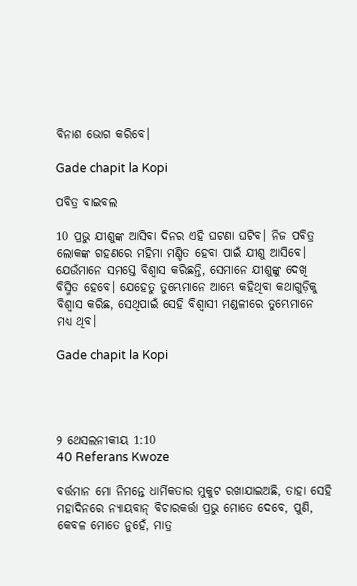ବିନାଶ ଭୋଗ କରିବେ।

Gade chapit la Kopi

ପବିତ୍ର ବାଇବଲ

10 ପ୍ରଭୁ ଯୀଶୁଙ୍କ ଆସିବା ଦିନର ଏହି ଘଟଣା ଘଟିବ। ନିଜ ପବିତ୍ର ଲୋକଙ୍କ ଗହଣରେ ମହିମା ମଣ୍ଡିତ ହେବା ପାଇଁ ଯୀଶୁ ଆସିବେ। ଯେଉଁମାନେ ସମସ୍ତେ ବିଶ୍ୱାସ କରିଛନ୍ତି, ସେମାନେ ଯୀଶୁଙ୍କୁ ଦେଖି ବିସ୍ମିତ ହେବେ। ଯେହେତୁ ତୁମ୍ଭେମାନେ ଆମ୍ଭେ କହିଥିବା କଥାଗୁଡ଼ିକୁ ବିଶ୍ୱାସ କରିଛ, ସେଥିପାଇଁ ସେହି ବିଶ୍ୱାସୀ ମଣ୍ଡଳୀରେ ତୁମ୍ଭେମାନେ ମଧ୍ୟ ଥିବ।

Gade chapit la Kopi




୨ ଥେସଲନୀକୀୟ 1:10
40 Referans Kwoze

ବର୍ତ୍ତମାନ ମୋ ନିମନ୍ତେ ଧାର୍ମିକତାର ମୁକୁଟ ରଖାଯାଇଅଛି, ତାହା ସେହି ମହାଦିନରେ ନ୍ୟାୟବାନ୍ ବିଚାରକର୍ତ୍ତା ପ୍ରଭୁ ମୋତେ ଦେବେ, ପୁଣି, କେବଳ ମୋତେ ନୁହେଁ, ମାତ୍ର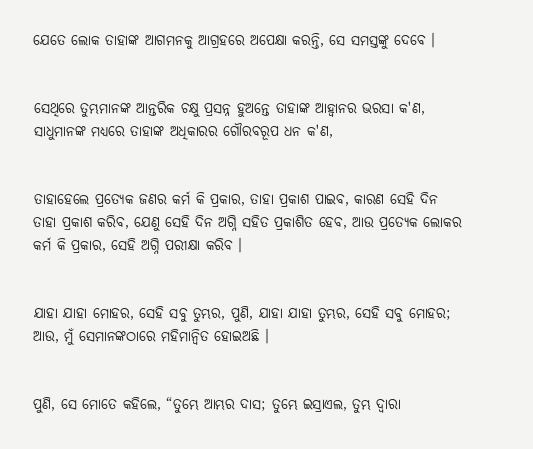ଯେତେ ଲୋକ ତାହାଙ୍କ ଆଗମନକୁ ଆଗ୍ରହରେ ଅପେକ୍ଷା କରନ୍ତି, ସେ ସମସ୍ତଙ୍କୁ ଦେବେ ।


ସେଥିରେ ତୁମ୍ଭମାନଙ୍କ ଆନ୍ତରିକ ଚକ୍ଷୁ ପ୍ରସନ୍ନ ହୁଅନ୍ତେ ତାହାଙ୍କ ଆହ୍ୱାନର ଭରସା କ'ଣ, ସାଧୁମାନଙ୍କ ମଧ୍ୟରେ ତାହାଙ୍କ ଅଧିକାରର ଗୌରବରୂପ ଧନ କ'ଣ,


ତାହାହେଲେ ପ୍ରତ୍ୟେକ ଜଣର କର୍ମ କି ପ୍ରକାର, ତାହା ପ୍ରକାଶ ପାଇବ, କାରଣ ସେହି ଦିନ ତାହା ପ୍ରକାଶ କରିବ, ଯେଣୁ ସେହି ଦିନ ଅଗ୍ନି ସହିତ ପ୍ରକାଶିତ ହେବ, ଆଉ ପ୍ରତ୍ୟେକ ଲୋକର କର୍ମ କି ପ୍ରକାର, ସେହି ଅଗ୍ନି ପରୀକ୍ଷା କରିବ ।


ଯାହା ଯାହା ମୋହର, ସେହି ସବୁ ତୁମ୍ଭର, ପୁଣି, ଯାହା ଯାହା ତୁମ୍ଭର, ସେହି ସବୁ ମୋହର; ଆଉ, ମୁଁ ସେମାନଙ୍କଠାରେ ମହିମାନ୍ୱିତ ହୋଇଅଛି ।


ପୁଣି, ସେ ମୋତେ କହିଲେ, “ତୁମ୍ଭେ ଆମ୍ଭର ଦାସ; ତୁମ୍ଭେ ଇସ୍ରାଏଲ, ତୁମ୍ଭ ଦ୍ୱାରା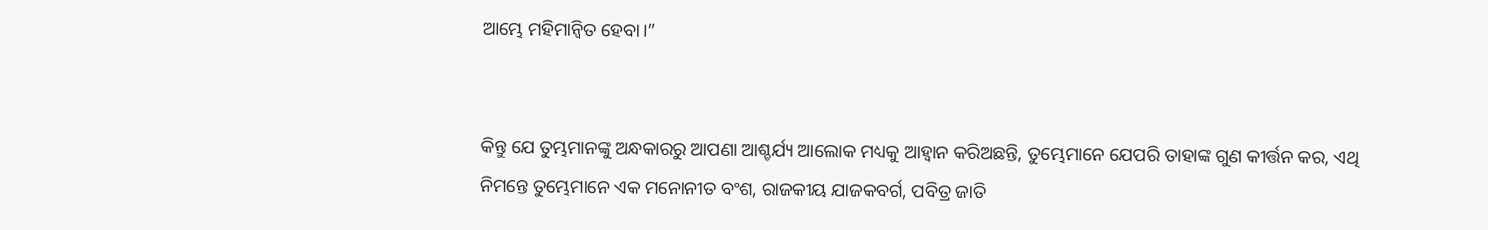ଆମ୍ଭେ ମହିମାନ୍ୱିତ ହେବା।”


କିନ୍ତୁ ଯେ ତୁମ୍ଭମାନଙ୍କୁ ଅନ୍ଧକାରରୁ ଆପଣା ଆଶ୍ଚର୍ଯ୍ୟ ଆଲୋକ ମଧ୍ୟକୁ ଆହ୍ୱାନ କରିଅଛନ୍ତି, ତୁମ୍ଭେମାନେ ଯେପରି ତାହାଙ୍କ ଗୁଣ କୀର୍ତ୍ତନ କର, ଏଥି ନିମନ୍ତେ ତୁମ୍ଭେମାନେ ଏକ ମନୋନୀତ ବଂଶ, ରାଜକୀୟ ଯାଜକବର୍ଗ, ପବିତ୍ର ଜାତି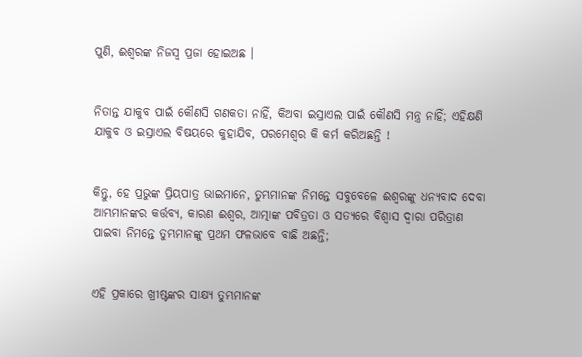ପୁଣି, ଈଶ୍ୱରଙ୍କ ନିଜସ୍ୱ ପ୍ରଜା ହୋଇଅଛ ।


ନିତାନ୍ତ ଯାକୁବ ପାଇଁ କୌଣସି ଗଣକତା ନାହିଁ, କିଅବା ଇସ୍ରାଏଲ ପାଇଁ କୌଣସି ମନ୍ତ୍ର ନାହିଁ; ଏହିକ୍ଷଣି ଯାକୁବ ଓ ଇସ୍ରାଏଲ ବିଷୟରେ କୁହାଯିବ, ପରମେଶ୍ୱର କି କର୍ମ କରିଅଛନ୍ତି !


କିନ୍ତୁ, ହେ ପ୍ରଭୁଙ୍କ ପ୍ରିୟପାତ୍ର ଭାଇମାନେ, ତୁମ୍ଭମାନଙ୍କ ନିମନ୍ତେ ସବୁବେଳେ ଈଶ୍ୱରଙ୍କୁ ଧନ୍ୟବାଦ ଦେବା ଆମ୍ଭମାନଙ୍କର କର୍ତ୍ତବ୍ୟ, କାରଣ ଈଶ୍ୱର, ଆତ୍ମାଙ୍କ ପବିତ୍ରତା ଓ ସତ୍ୟରେ ବିଶ୍ୱାସ ଦ୍ୱାରା ପରିତ୍ରାଣ ପାଇବା ନିମନ୍ତେ ତୁମ୍ଭମାନଙ୍କୁ ପ୍ରଥମ ଫଳଭାବେ ବାଛି ଅଛନ୍ତି;


ଏହି ପ୍ରକାରେ ଖ୍ରୀଷ୍ଟଙ୍କର ସାକ୍ଷ୍ୟ ତୁମ୍ଭମାନଙ୍କ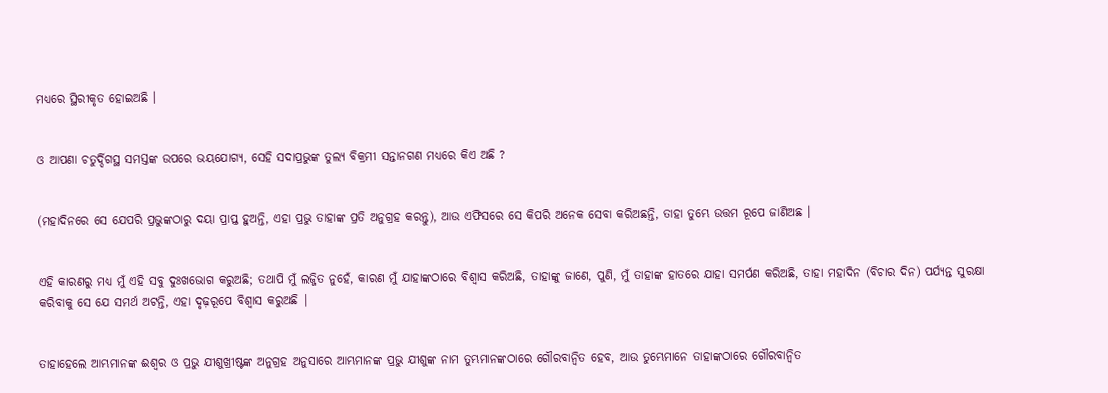ମଧ୍ୟରେ ସ୍ଥିରୀକୃତ ହୋଇଅଛି ।


ଓ ଆପଣା ଚତୁର୍ଦ୍ଦିଗସ୍ଥ ସମସ୍ତଙ୍କ ଉପରେ ଭୟଯୋଗ୍ୟ, ସେହି ସଦାପ୍ରଭୁଙ୍କ ତୁଲ୍ୟ ବିକ୍ରମୀ ସନ୍ତାନଗଣ ମଧ୍ୟରେ କିଏ ଅଛି ?


(ମହାଦିନରେ ସେ ଯେପରି ପ୍ରଭୁଙ୍କଠାରୁ ଦୟା ପ୍ରାପ୍ତ ହୁଅନ୍ତି, ଏହା ପ୍ରଭୁ ତାହାଙ୍କ ପ୍ରତି ଅନୁଗ୍ରହ କରନ୍ତୁ), ଆଉ ଏଫିସରେ ସେ କିପରି ଅନେକ ସେବା କରିଅଛନ୍ତି, ତାହା ତୁମ୍ଭେ ଉତ୍ତମ ରୂପେ ଜାଣିଅଛ ।


ଏହି କାରଣରୁ ମଧ୍ୟ ମୁଁ ଏହି ସବୁ ଦୁଃଖଭୋଗ କରୁଅଛି; ତଥାପି ମୁଁ ଲଜ୍ଜିତ ନୁହେଁ, କାରଣ ମୁଁ ଯାହାଙ୍କଠାରେ ବିଶ୍ୱାସ କରିଅଛି, ତାହାଙ୍କୁ ଜାଣେ, ପୁଣି, ମୁଁ ତାହାଙ୍କ ହାତରେ ଯାହା ସମର୍ପଣ କରିଅଛି, ତାହା ମହାଦିନ (ବିଚାର ଦିନ) ପର୍ଯ୍ୟନ୍ତ ସୁରକ୍ଷା କରିବାକୁ ସେ ଯେ ସମର୍ଥ ଅଟନ୍ତି, ଏହା ଦୃଢ଼ରୂପେ ବିଶ୍ୱାସ କରୁଅଛି |


ତାହାହେଲେ ଆମ୍ଭମାନଙ୍କ ଈଶ୍ୱର ଓ ପ୍ରଭୁ ଯୀଶୁଖ୍ରୀଷ୍ଟଙ୍କ ଅନୁଗ୍ରହ ଅନୁସାରେ ଆମ୍ଭମାନଙ୍କ ପ୍ରଭୁ ଯୀଶୁଙ୍କ ନାମ ତୁମ୍ଭମାନଙ୍କଠାରେ ଗୌରବାନ୍ୱିତ ହେବ, ଆଉ ତୁମ୍ଭେମାନେ ତାହାଙ୍କଠାରେ ଗୌରବାନ୍ୱିତ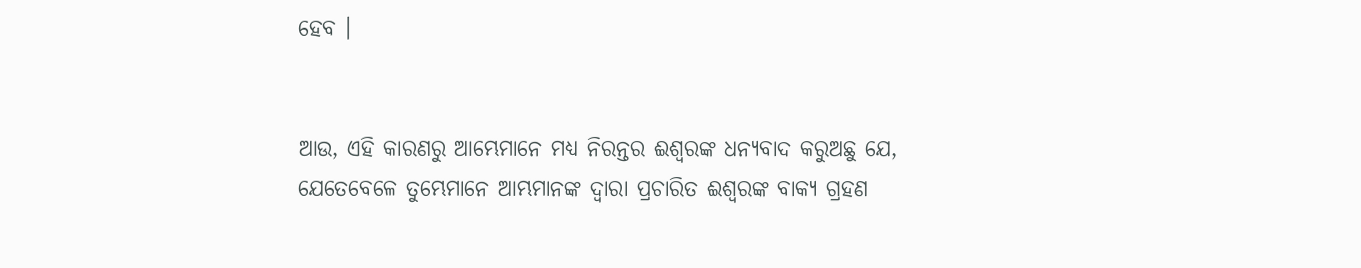ହେବ ।


ଆଉ, ଏହି କାରଣରୁ ଆମ୍ଭେମାନେ ମଧ୍ୟ ନିରନ୍ତର ଈଶ୍ୱରଙ୍କ ଧନ୍ୟବାଦ କରୁଅଛୁ ଯେ, ଯେତେବେଳେ ତୁମ୍ଭେମାନେ ଆମ୍ଭମାନଙ୍କ ଦ୍ୱାରା ପ୍ରଚାରିତ ଈଶ୍ୱରଙ୍କ ବାକ୍ୟ ଗ୍ରହଣ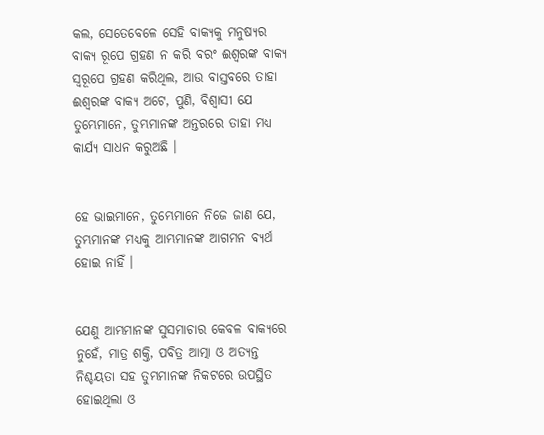କଲ, ସେତେବେଳେ ସେହି ବାକ୍ୟକୁ ମନୁଷ୍ୟର ବାକ୍ୟ ରୂପେ ଗ୍ରହଣ ନ କରି ବରଂ ଈଶ୍ୱରଙ୍କ ବାକ୍ୟ ସ୍ୱରୂପେ ଗ୍ରହଣ କରିଥିଲ, ଆଉ ବାସ୍ତବରେ ତାହା ଈଶ୍ୱରଙ୍କ ବାକ୍ୟ ଅଟେ, ପୁଣି, ବିଶ୍ୱାସୀ ଯେ ତୁମ୍ଭେମାନେ, ତୁମ୍ଭମାନଙ୍କ ଅନ୍ତରରେ ତାହା ମଧ୍ୟ କାର୍ଯ୍ୟ ସାଧନ କରୁଅଛି ।


ହେ ଭାଇମାନେ, ତୁମ୍ଭେମାନେ ନିଜେ ଜାଣ ଯେ, ତୁମ୍ଭମାନଙ୍କ ମଧ୍ୟକୁ ଆମ୍ଭମାନଙ୍କ ଆଗମନ ବ୍ୟର୍ଥ ହୋଇ ନାହିଁ ।


ଯେଣୁ ଆମ୍ଭମାନଙ୍କ ସୁସମାଚାର କେବଳ ବାକ୍ୟରେ ନୁହେଁ, ମାତ୍ର ଶକ୍ତି, ପବିତ୍ର ଆତ୍ମା ଓ ଅତ୍ୟନ୍ତ ନିଶ୍ଚୟତା ସହ ତୁମ୍ଭମାନଙ୍କ ନିକଟରେ ଉପସ୍ଥିତ ହୋଇଥିଲା ଓ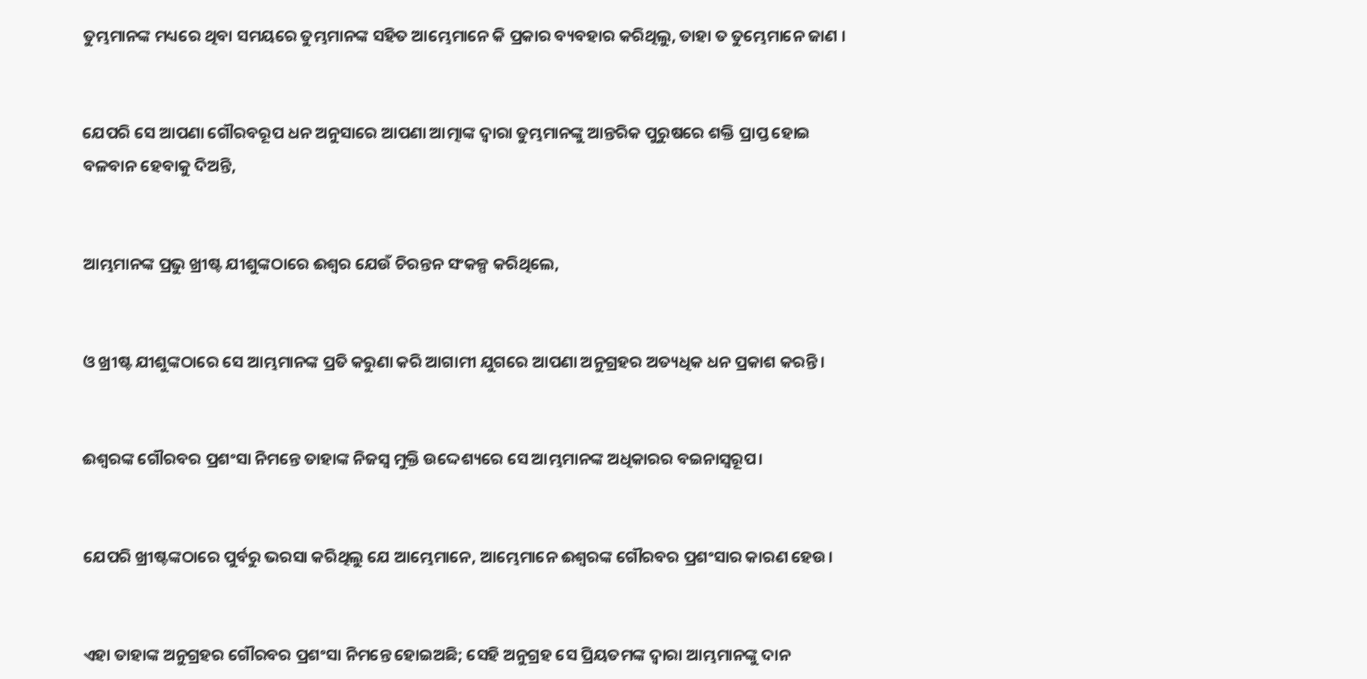ତୁମ୍ଭମାନଙ୍କ ମଧ୍ୟରେ ଥିବା ସମୟରେ ତୁମ୍ଭମାନଙ୍କ ସହିତ ଆମ୍ଭେମାନେ କି ପ୍ରକାର ବ୍ୟବହାର କରିଥିଲୁ, ତାହା ତ ତୁମ୍ଭେମାନେ ଜାଣ ।


ଯେପରି ସେ ଆପଣା ଗୌରବରୂପ ଧନ ଅନୁସାରେ ଆପଣା ଆତ୍ମାଙ୍କ ଦ୍ୱାରା ତୁମ୍ଭମାନଙ୍କୁ ଆନ୍ତରିକ ପୁରୁଷରେ ଶକ୍ତି ପ୍ରାପ୍ତ ହୋଇ ବଳବାନ ହେବାକୁ ଦିଅନ୍ତି,


ଆମ୍ଭମାନଙ୍କ ପ୍ରଭୁ ଖ୍ରୀଷ୍ଟ ଯୀଶୁଙ୍କଠାରେ ଈଶ୍ୱର ଯେଉଁ ଚିରନ୍ତନ ସଂକଳ୍ପ କରିଥିଲେ,


ଓ ଖ୍ରୀଷ୍ଟ ଯୀଶୁଙ୍କଠାରେ ସେ ଆମ୍ଭମାନଙ୍କ ପ୍ରତି କରୁଣା କରି ଆଗାମୀ ଯୁଗରେ ଆପଣା ଅନୁଗ୍ରହର ଅତ୍ୟଧିକ ଧନ ପ୍ରକାଶ କରନ୍ତି।


ଈଶ୍ୱରଙ୍କ ଗୌରବର ପ୍ରଶଂସା ନିମନ୍ତେ ତାହାଙ୍କ ନିଜସ୍ୱ ମୁକ୍ତି ଉଦ୍ଦେଶ୍ୟରେ ସେ ଆମ୍ଭମାନଙ୍କ ଅଧିକାରର ବଇନାସ୍ୱରୂପ।


ଯେପରି ଖ୍ରୀଷ୍ଟଙ୍କଠାରେ ପୁର୍ବରୁ ଭରସା କରିଥିଲୁ ଯେ ଆମ୍ଭେମାନେ, ଆମ୍ଭେମାନେ ଈଶ୍ୱରଙ୍କ ଗୌରବର ପ୍ରଶଂସାର କାରଣ ହେଉ।


ଏହା ତାହାଙ୍କ ଅନୁଗ୍ରହର ଗୌରବର ପ୍ରଶଂସା ନିମନ୍ତେ ହୋଇଅଛି; ସେହି ଅନୁଗ୍ରହ ସେ ପ୍ରିୟତମଙ୍କ ଦ୍ୱାରା ଆମ୍ଭମାନଙ୍କୁ ଦାନ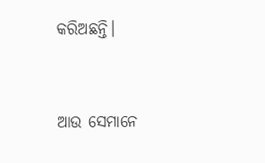କରିଅଛନ୍ତି।


ଆଉ ସେମାନେ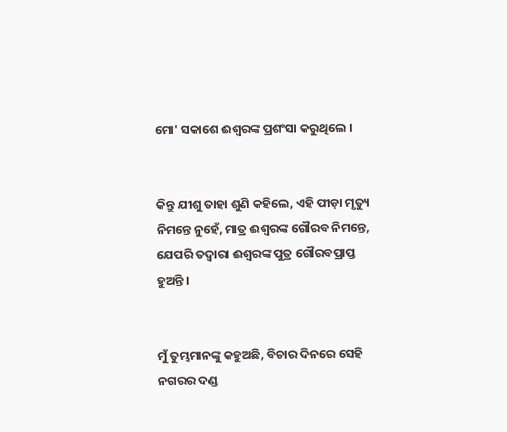ମୋ' ସକାଶେ ଈଶ୍ୱରଙ୍କ ପ୍ରଶଂସା କରୁଥିଲେ ।


କିନ୍ତୁ ଯୀଶୁ ତାହା ଶୁଣି କହିଲେ, ଏହି ପୀଡ଼ା ମୃତ୍ୟୁ ନିମନ୍ତେ ନୁହେଁ, ମାତ୍ର ଈଶ୍ୱରଙ୍କ ଗୌରବ ନିମନ୍ତେ, ଯେପରି ତଦ୍ଵାରା ଈଶ୍ୱରଙ୍କ ପୁତ୍ର ଗୌରବପ୍ରାପ୍ତ ହୁଅନ୍ତି ।


ମୁଁ ତୁମ୍ଭମାନଙ୍କୁ କହୁଅଛି, ବିଚାର ଦିନରେ ସେହି ନଗରର ଦଣ୍ଡ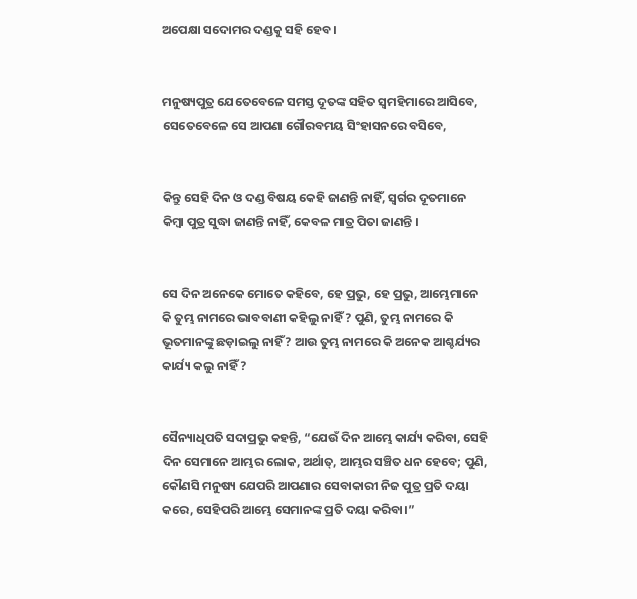ଅପେକ୍ଷା ସଦୋମର ଦଣ୍ଡକୁ ସହି ହେବ ।


ମନୁଷ୍ୟପୁତ୍ର ଯେତେବେଳେ ସମସ୍ତ ଦୂତଙ୍କ ସହିତ ସ୍ୱମହିମାରେ ଆସିବେ, ସେତେବେଳେ ସେ ଆପଣା ଗୌରବମୟ ସିଂହାସନରେ ବସିବେ,


କିନ୍ତୁ ସେହି ଦିନ ଓ ଦଣ୍ଡ ବିଷୟ କେହି ଜାଣନ୍ତି ନାହିଁ, ସ୍ୱର୍ଗର ଦୂତମାନେ କିମ୍ବା ପୁତ୍ର ସୁଦ୍ଧା ଜାଣନ୍ତି ନାହିଁ, କେବଳ ମାତ୍ର ପିତା ଜାଣନ୍ତି ।


ସେ ଦିନ ଅନେକେ ମୋତେ କହିବେ, ହେ ପ୍ରଭୁ, ହେ ପ୍ରଭୁ, ଆମ୍ଭେମାନେ କି ତୁମ୍ଭ ନାମରେ ଭାବବାଣୀ କହିଲୁ ନାହିଁ ? ପୁଣି, ତୁମ୍ଭ ନାମରେ କି ଭୂତମାନଙ୍କୁ ଛଡ଼ାଇଲୁ ନାହିଁ ? ଆଉ ତୁମ୍ଭ ନାମରେ କି ଅନେକ ଆଶ୍ଚର୍ଯ୍ୟର କାର୍ଯ୍ୟ କଲୁ ନାହିଁ ?


ସୈନ୍ୟାଧିପତି ସଦାପ୍ରଭୁ କହନ୍ତି, “ଯେଉଁ ଦିନ ଆମ୍ଭେ କାର୍ଯ୍ୟ କରିବା, ସେହି ଦିନ ସେମାନେ ଆମ୍ଭର ଲୋକ, ଅର୍ଥାତ୍‍, ଆମ୍ଭର ସଞ୍ଚିତ ଧନ ହେବେ; ପୁଣି, କୌଣସି ମନୁଷ୍ୟ ଯେପରି ଆପଣାର ସେବାକାରୀ ନିଜ ପୁତ୍ର ପ୍ରତି ଦୟା କରେ, ସେହିପରି ଆମ୍ଭେ ସେମାନଙ୍କ ପ୍ରତି ଦୟା କରିବା।”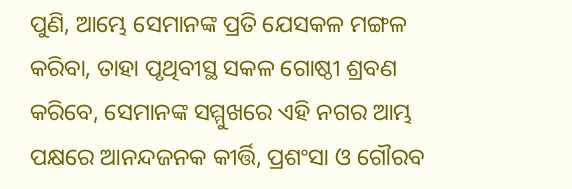ପୁଣି, ଆମ୍ଭେ ସେମାନଙ୍କ ପ୍ରତି ଯେସକଳ ମଙ୍ଗଳ କରିବା, ତାହା ପୃଥିବୀସ୍ଥ ସକଳ ଗୋଷ୍ଠୀ ଶ୍ରବଣ କରିବେ, ସେମାନଙ୍କ ସମ୍ମୁଖରେ ଏହି ନଗର ଆମ୍ଭ ପକ୍ଷରେ ଆନନ୍ଦଜନକ କୀର୍ତ୍ତି, ପ୍ରଶଂସା ଓ ଗୌରବ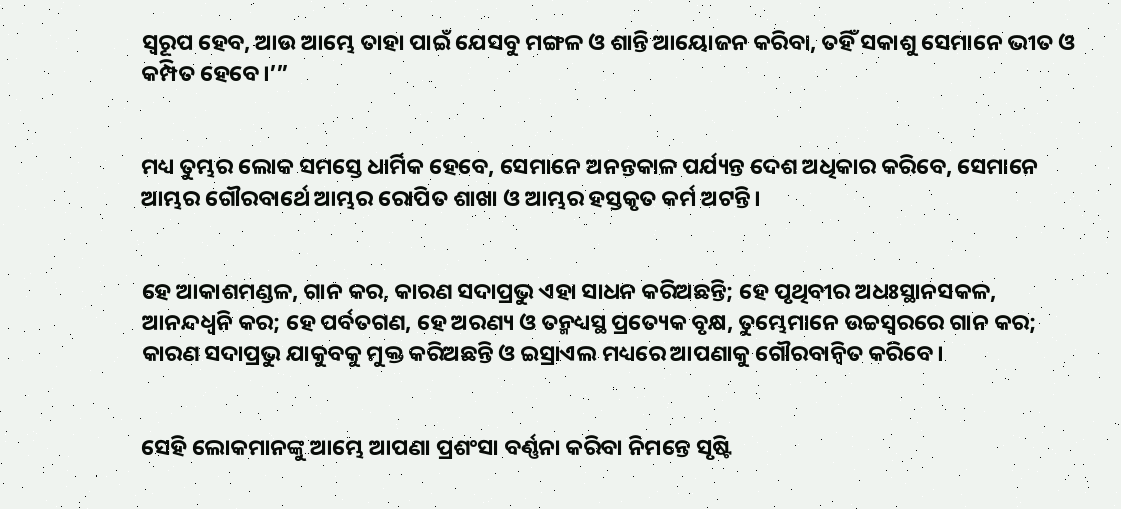ସ୍ୱରୂପ ହେବ, ଆଉ ଆମ୍ଭେ ତାହା ପାଇଁ ଯେସବୁ ମଙ୍ଗଳ ଓ ଶାନ୍ତି ଆୟୋଜନ କରିବା, ତହିଁ ସକାଶୁ ସେମାନେ ଭୀତ ଓ କମ୍ପିତ ହେବେ।’”


ମଧ୍ୟ ତୁମ୍ଭର ଲୋକ ସମସ୍ତେ ଧାର୍ମିକ ହେବେ, ସେମାନେ ଅନନ୍ତକାଳ ପର୍ଯ୍ୟନ୍ତ ଦେଶ ଅଧିକାର କରିବେ, ସେମାନେ ଆମ୍ଭର ଗୌରବାର୍ଥେ ଆମ୍ଭର ରୋପିତ ଶାଖା ଓ ଆମ୍ଭର ହସ୍ତକୃତ କର୍ମ ଅଟନ୍ତି।


ହେ ଆକାଶମଣ୍ଡଳ, ଗାନ କର, କାରଣ ସଦାପ୍ରଭୁ ଏହା ସାଧନ କରିଅଛନ୍ତି; ହେ ପୃଥିବୀର ଅଧଃସ୍ଥାନସକଳ, ଆନନ୍ଦଧ୍ୱନି କର; ହେ ପର୍ବତଗଣ, ହେ ଅରଣ୍ୟ ଓ ତନ୍ମଧ୍ୟସ୍ଥ ପ୍ରତ୍ୟେକ ବୃକ୍ଷ, ତୁମ୍ଭେମାନେ ଉଚ୍ଚସ୍ୱରରେ ଗାନ କର; କାରଣ ସଦାପ୍ରଭୁ ଯାକୁବକୁ ମୁକ୍ତ କରିଅଛନ୍ତି ଓ ଇସ୍ରାଏଲ ମଧ୍ୟରେ ଆପଣାକୁ ଗୌରବାନ୍ୱିତ କରିବେ।


ସେହି ଲୋକମାନଙ୍କୁ ଆମ୍ଭେ ଆପଣା ପ୍ରଶଂସା ବର୍ଣ୍ଣନା କରିବା ନିମନ୍ତେ ସୃଷ୍ଟି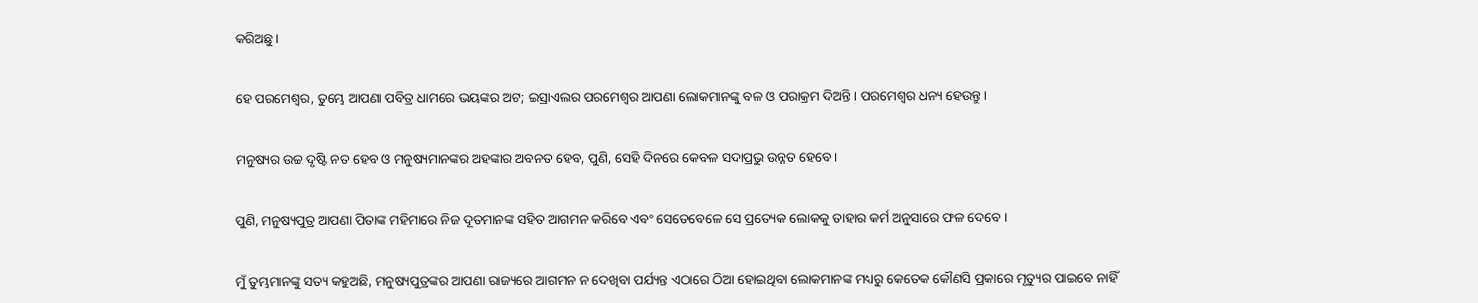କରିଅଛୁ।


ହେ ପରମେଶ୍ୱର, ତୁମ୍ଭେ ଆପଣା ପବିତ୍ର ଧାମରେ ଭୟଙ୍କର ଅଟ; ଇସ୍ରାଏଲର ପରମେଶ୍ୱର ଆପଣା ଲୋକମାନଙ୍କୁ ବଳ ଓ ପରାକ୍ରମ ଦିଅନ୍ତି। ପରମେଶ୍ୱର ଧନ୍ୟ ହେଉନ୍ତୁ।


ମନୁଷ୍ୟର ଉଚ୍ଚ ଦୃଷ୍ଟି ନତ ହେବ ଓ ମନୁଷ୍ୟମାନଙ୍କର ଅହଙ୍କାର ଅବନତ ହେବ, ପୁଣି, ସେହି ଦିନରେ କେବଳ ସଦାପ୍ରଭୁ ଉନ୍ନତ ହେବେ।


ପୁଣି, ମନୁଷ୍ୟପୁତ୍ର ଆପଣା ପିତାଙ୍କ ମହିମାରେ ନିଜ ଦୂତମାନଙ୍କ ସହିତ ଆଗମନ କରିବେ ଏବଂ ସେତେବେଳେ ସେ ପ୍ରତ୍ୟେକ ଲୋକକୁ ତାହାର କର୍ମ ଅନୁସାରେ ଫଳ ଦେବେ ।


ମୁଁ ତୁମ୍ଭମାନଙ୍କୁ ସତ୍ୟ କହୁଅଛି, ମନୁଷ୍ୟପୁତ୍ରଙ୍କର ଆପଣା ରାଜ୍ୟରେ ଆଗମନ ନ ଦେଖିବା ପର୍ଯ୍ୟନ୍ତ ଏଠାରେ ଠିଆ ହୋଇଥିବା ଲୋକମାନଙ୍କ ମଧ୍ୟରୁ କେତେକ କୌଣସି ପ୍ରକାରେ ମୃତ୍ୟୁର ପାଇବେ ନାହିଁ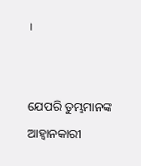।


ଯେପରି ତୁମ୍ଭମାନଙ୍କ ଆହ୍ୱାନକାରୀ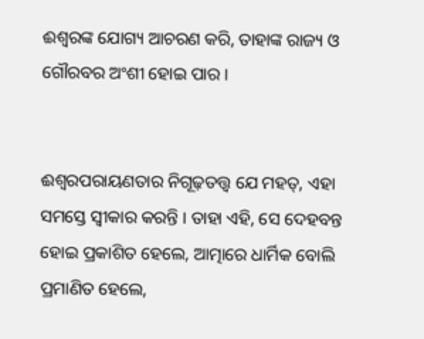ଈଶ୍ୱରଙ୍କ ଯୋଗ୍ୟ ଆଚରଣ କରି, ତାହାଙ୍କ ରାଜ୍ୟ ଓ ଗୌରବର ଅଂଶୀ ହୋଇ ପାର ।


ଈଶ୍ୱରପରାୟଣତାର ନିଗୂଢ଼ତତ୍ତ୍ୱ ଯେ ମହତ୍, ଏହା ସମସ୍ତେ ସ୍ୱୀକାର କରନ୍ତି । ତାହା ଏହି, ସେ ଦେହବନ୍ତ ହୋଇ ପ୍ରକାଶିତ ହେଲେ, ଆତ୍ମାରେ ଧାର୍ମିକ ବୋଲି ପ୍ରମାଣିତ ହେଲେ,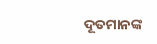ଦୂତମାନଙ୍କ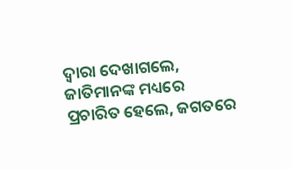ଦ୍ୱାରା ଦେଖାଗଲେ, ଜାତିମାନଙ୍କ ମଧ୍ୟରେ ପ୍ରଚାରିତ ହେଲେ, ଜଗତରେ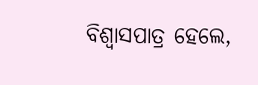ବିଶ୍ୱାସପାତ୍ର ହେଲେ,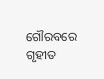ଗୌରବରେ ଗୃହୀତ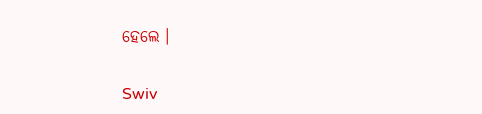ହେଲେ ।


Swiv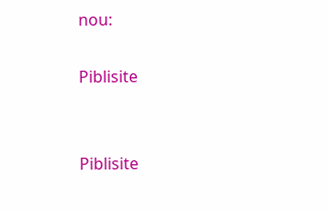nou:

Piblisite


Piblisite